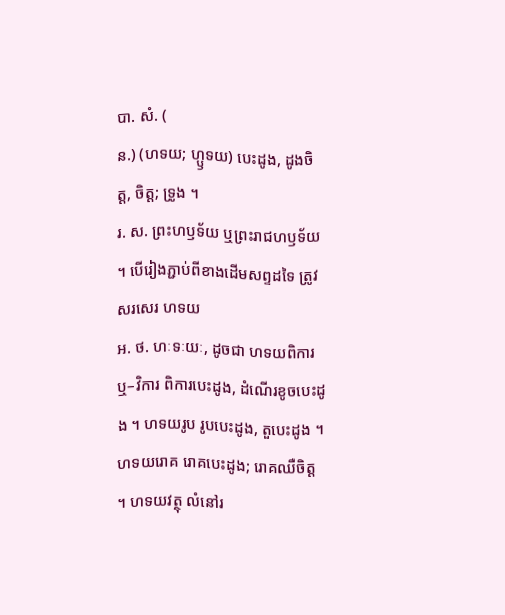បា. សំ. (
ន.) (ហទយ; ហ្ឫទយ) បេះដូង, ដូងចិត្ត, ចិត្ត; ទ្រូង ។
រ. ស. ព្រះហឫទ័យ ឬព្រះរាជហឫទ័យ ។ បើរៀងភ្ជាប់ពីខាងដើមសព្ទដទៃ ត្រូវសរសេរ ហទយ
អ. ថ. ហៈទៈយៈ, ដូចជា ហទយពិការ ឬ–វិការ ពិការបេះដូង, ដំណើរខូចបេះដូង ។ ហទយរូប រូបបេះដូង, តួបេះដូង ។ ហទយរោគ រោគបេះដូង; រោគឈឺចិត្ត ។ ហទយវត្ថុ លំនៅរ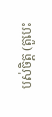បស់ចិត្ត (តួបេះ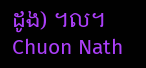ដូង) ។ល។
Chuon Nath